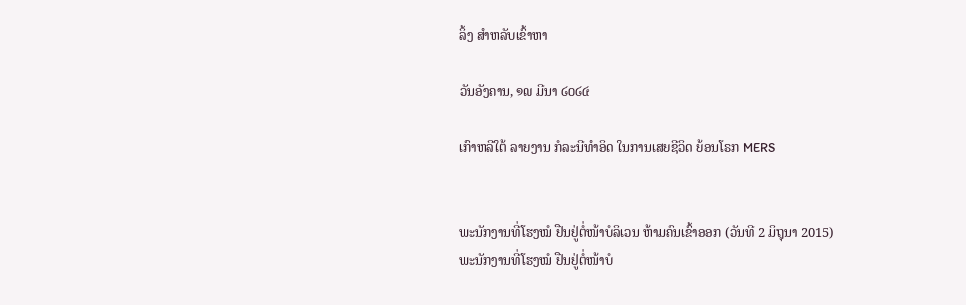ລິ້ງ ສຳຫລັບເຂົ້າຫາ

ວັນອັງຄານ, ໑໙ ມີນາ ໒໐໒໔

ເກົາຫລີໃຕ້ ລາຍງານ ກໍລະນີທຳອິດ ໃນການເສຍຊີວິດ ຍ້ອນໂຣກ MERS


ພະນັກງານທີ່ໂຮງໝໍ ຢືນຢູ່ຕໍ່ໜ້າບໍລິເວນ ຫ້າມຄົນເຂົ້າອອກ (ວັນທີ 2 ມິຖຸນາ 2015)
ພະນັກງານທີ່ໂຮງໝໍ ຢືນຢູ່ຕໍ່ໜ້າບໍ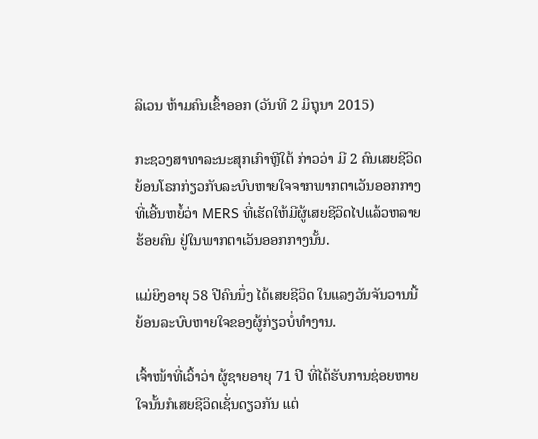ລິເວນ ຫ້າມຄົນເຂົ້າອອກ (ວັນທີ 2 ມິຖຸນາ 2015)

ກະຊວງສາທາລະນະສຸກເກົາຫຼີໃຕ້ ກ່າວວ່າ ມີ 2 ຄົນເສຍຊີວິດ
ຍ້ອນໂຣກກ່ຽວກັບລະບົບຫາຍໃຈຈາກພາກຕາເວັນອອກກາງ
ທີ່ເອີ້ນຫຍໍ້ວ່າ MERS ທີ່ເຮັດໃຫ້ມີຜູ້ເສຍຊີວິດໄປແລ້ວຫລາຍ
ຮ້ອຍຄົນ ຢູ່ໃນພາກຕາເວັນອອກກາງນັ້ນ.

ແມ່ຍິງອາຍຸ 58 ປີຄົນນຶ່ງ ໄດ້ເສຍຊີວິດ ໃນແລງວັນຈັນວານນີ້
ຍ້ອນລະບົບຫາຍໃຈຂອງຜູ້ກ່ຽວບໍ່ທຳງານ.

ເຈົ້າໜ້າທີ່ເວົ້າວ່າ ຜູ້ຊາຍອາຍຸ 71 ປີ ທີ່ໄດ້ຮັບການຊ່ອຍຫາຍ
ໃຈນັ້ນກໍເສຍຊີວິດເຊັ່ນດຽວກັນ ແຕ່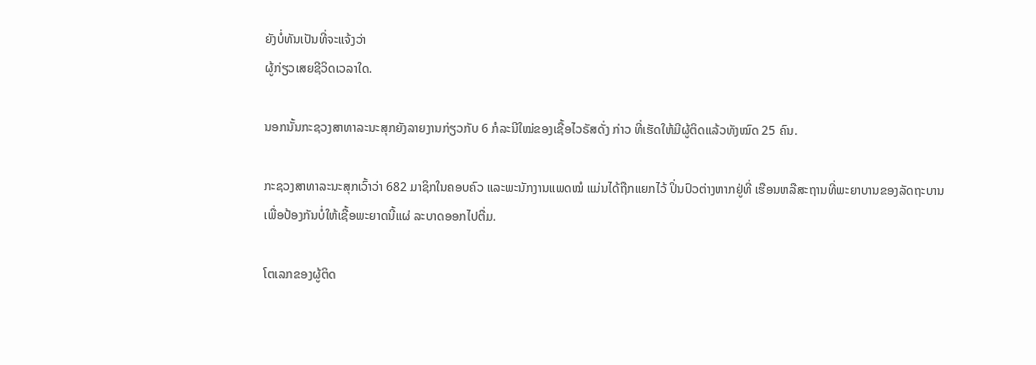ຍັງບໍ່ທັນເປັນທີ່ຈະແຈ້ງວ່າ
ຜູ້ກ່ຽວເສຍຊີວິດເວລາໃດ.

ນອກນັ້ນກະຊວງສາທາລະນະສຸກຍັງລາຍງານກ່ຽວກັບ 6 ກໍລະນີໃໝ່ຂອງເຊື້ອໄວຣັສດັ່ງ ກ່າວ ທີ່ເຮັດໃຫ້ມີຜູ້ຕິດແລ້ວທັງໝົດ 25 ຄົນ.

ກະຊວງສາທາລະນະສຸກເວົ້າວ່າ 682 ມາຊິກໃນຄອບຄົວ ແລະພະນັກງານແພດໝໍ ແມ່ນໄດ້ຖືກແຍກໄວ້ ປິ່ນປົວຕ່າງຫາກຢູ່ທີ່ ເຮືອນຫລືສະຖານທີ່ພະຍາບານຂອງລັດຖະບານ ເພື່ອປ້ອງກັນບໍ່ໃຫ້ເຊື້ອພະຍາດນີ້ແຜ່ ລະບາດອອກໄປຕື່ມ.

ໂຕເລກຂອງຜູ້ຕິດ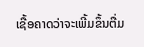ເຊື້ອຄາດວ່າຈະເພີ້ມຂຶ້ນຕື່ມ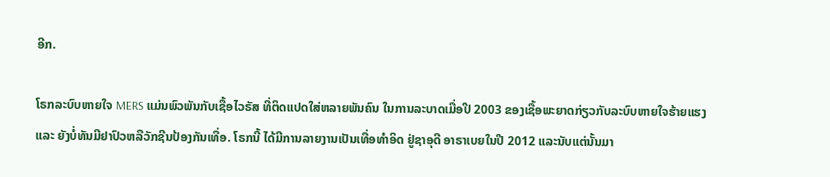ອີກ.

ໂຣກລະບົບຫາຍໃຈ MERS ແມ່ນພົວພັນກັບເຊື້ອໄວຣັສ ທີ່ຕິດແປດໃສ່ຫລາຍພັນຄົນ ໃນການລະບາດເມື່ອປີ 2003 ຂອງເຊື້ອພະຍາດກ່ຽວກັບລະບົບຫາຍໃຈຮ້າຍແຮງແລະ ຍັງບໍ່ທັນມີຢາປົວຫລືວັກຊີນປ້ອງກັນເທື່ອ. ໂຣກນີ້ ໄດ້ມີການລາຍງານເປັນເທື່ອທຳອິດ ຢູ່ຊາອຸດີ ອາຣາເບຍໃນປີ 2012 ແລະນັບແຕ່ນັ້ນມາ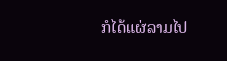ກໍໄດ້ແຜ່ລາມໄປ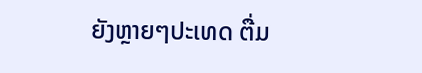ຍັງຫຼາຍໆປະເທດ ຕື່ມ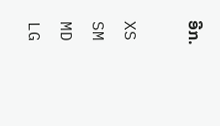ອີກ.

XS
SM
MD
LG